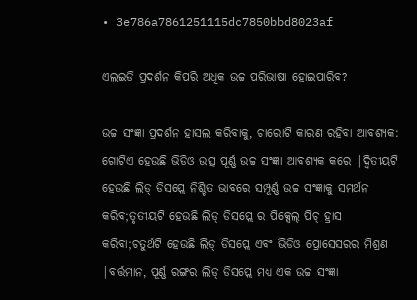• 3e786a7861251115dc7850bbd8023af

ଏଲଇଡି ପ୍ରଦର୍ଶନ କିପରି ଅଧିକ ଉଚ୍ଚ ପରିଭାଷା ହୋଇପାରିବ?

ଉଚ୍ଚ ସଂଜ୍ଞା ପ୍ରଦର୍ଶନ ହାସଲ କରିବାକୁ, ଚାରୋଟି କାରଣ ରହିବା ଆବଶ୍ୟକ: ଗୋଟିଏ ହେଉଛି ଭିଡିଓ ଉତ୍ସ ପୂର୍ଣ୍ଣ ଉଚ୍ଚ ସଂଜ୍ଞା ଆବଶ୍ୟକ କରେ |ଦ୍ୱିତୀୟଟି ହେଉଛି ଲିଡ୍ ଡିସପ୍ଲେ ନିଶ୍ଚିତ ଭାବରେ ସମ୍ପୂର୍ଣ୍ଣ ଉଚ୍ଚ ସଂଜ୍ଞାକୁ ସମର୍ଥନ କରିବ;ତୃତୀୟଟି ହେଉଛି ଲିଡ୍ ଡିସପ୍ଲେ ର ପିକ୍ସେଲ୍ ପିଚ୍ ହ୍ରାସ କରିବା;ଚତୁର୍ଥଟି ହେଉଛି ଲିଡ୍ ଡିସପ୍ଲେ ଏବଂ ଭିଡିଓ ପ୍ରୋସେସରର ମିଶ୍ରଣ |ବର୍ତ୍ତମାନ, ପୂର୍ଣ୍ଣ ରଙ୍ଗର ଲିଡ୍ ଡିସପ୍ଲେ ମଧ୍ୟ ଏକ ଉଚ୍ଚ ସଂଜ୍ଞା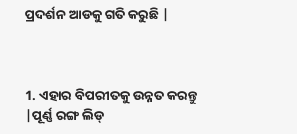ପ୍ରଦର୍ଶନ ଆଡକୁ ଗତି କରୁଛି |



1. ଏହାର ବିପରୀତକୁ ଉନ୍ନତ କରନ୍ତୁ |ପୂର୍ଣ୍ଣ ରଙ୍ଗ ଲିଡ୍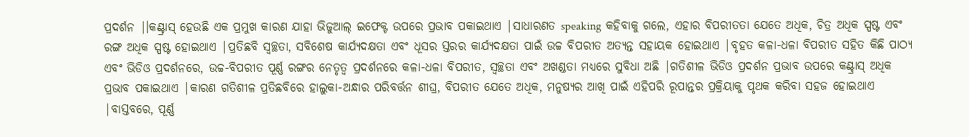ପ୍ରଦର୍ଶନ |।କଣ୍ଟ୍ରାସ୍ ହେଉଛି ଏକ ପ୍ରମୁଖ କାରଣ ଯାହା ଭିଜୁଆଲ୍ ଇଫେକ୍ଟ ଉପରେ ପ୍ରଭାବ ପକାଇଥାଏ |ସାଧାରଣତ speaking କହିବାକୁ ଗଲେ, ଏହାର ବିପରୀତତା ଯେତେ ଅଧିକ, ଚିତ୍ର ଅଧିକ ସ୍ପଷ୍ଟ ଏବଂ ରଙ୍ଗ ଅଧିକ ସ୍ପଷ୍ଟ ହୋଇଥାଏ |ପ୍ରତିଛବି ସ୍ୱଚ୍ଛତା, ସବିଶେଷ କାର୍ଯ୍ୟଦକ୍ଷତା ଏବଂ ଧୂସର ସ୍ତରର କାର୍ଯ୍ୟଦକ୍ଷତା ପାଇଁ ଉଚ୍ଚ ବିପରୀତ ଅତ୍ୟନ୍ତ ସହାୟକ ହୋଇଥାଏ |ବୃହତ କଳା-ଧଳା ବିପରୀତ ସହିତ କିଛି ପାଠ୍ୟ ଏବଂ ଭିଡିଓ ପ୍ରଦର୍ଶନରେ, ଉଚ୍ଚ-ବିପରୀତ ପୂର୍ଣ୍ଣ ରଙ୍ଗର ନେତୃତ୍ୱ ପ୍ରଦର୍ଶନରେ କଳା-ଧଳା ବିପରୀତ, ସ୍ୱଚ୍ଛତା ଏବଂ ଅଖଣ୍ଡତା ମଧ୍ୟରେ ସୁବିଧା ଅଛି |ଗତିଶୀଳ ଭିଡିଓ ପ୍ରଦର୍ଶନ ପ୍ରଭାବ ଉପରେ କଣ୍ଟ୍ରାସ୍ ଅଧିକ ପ୍ରଭାବ ପକାଇଥାଏ |କାରଣ ଗତିଶୀଳ ପ୍ରତିଛବିରେ ହାଲୁକା-ଅନ୍ଧାର ପରିବର୍ତ୍ତନ ଶୀଘ୍ର, ବିପରୀତ ଯେତେ ଅଧିକ, ମନୁଷ୍ୟର ଆଖି ପାଇଁ ଏହିପରି ରୂପାନ୍ତର ପ୍ରକ୍ରିୟାକୁ ପୃଥକ କରିବା ସହଜ ହୋଇଥାଏ |ବାସ୍ତବରେ, ପୂର୍ଣ୍ଣ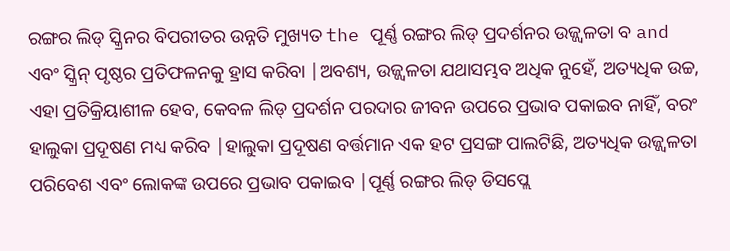ରଙ୍ଗର ଲିଡ୍ ସ୍କ୍ରିନର ବିପରୀତର ଉନ୍ନତି ମୁଖ୍ୟତ the ପୂର୍ଣ୍ଣ ରଙ୍ଗର ଲିଡ୍ ପ୍ରଦର୍ଶନର ଉଜ୍ଜ୍ୱଳତା ବ and ଏବଂ ସ୍କ୍ରିନ୍ ପୃଷ୍ଠର ପ୍ରତିଫଳନକୁ ହ୍ରାସ କରିବା |ଅବଶ୍ୟ, ଉଜ୍ଜ୍ୱଳତା ଯଥାସମ୍ଭବ ଅଧିକ ନୁହେଁ, ଅତ୍ୟଧିକ ଉଚ୍ଚ, ଏହା ପ୍ରତିକ୍ରିୟାଶୀଳ ହେବ, କେବଳ ଲିଡ୍ ପ୍ରଦର୍ଶନ ପରଦାର ଜୀବନ ଉପରେ ପ୍ରଭାବ ପକାଇବ ନାହିଁ, ବରଂ ହାଲୁକା ପ୍ରଦୂଷଣ ମଧ୍ୟ କରିବ |ହାଲୁକା ପ୍ରଦୂଷଣ ବର୍ତ୍ତମାନ ଏକ ହଟ ପ୍ରସଙ୍ଗ ପାଲଟିଛି, ଅତ୍ୟଧିକ ଉଜ୍ଜ୍ୱଳତା ପରିବେଶ ଏବଂ ଲୋକଙ୍କ ଉପରେ ପ୍ରଭାବ ପକାଇବ |ପୂର୍ଣ୍ଣ ରଙ୍ଗର ଲିଡ୍ ଡିସପ୍ଲେ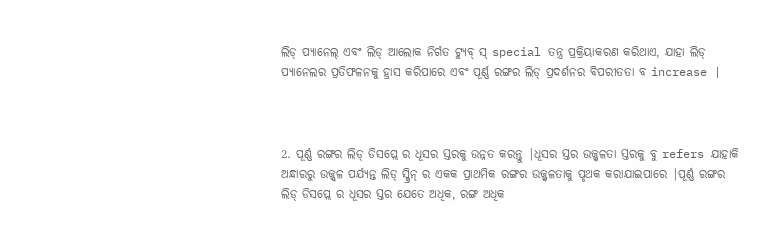ଲିଡ୍ ପ୍ୟାନେଲ୍ ଏବଂ ଲିଡ୍ ଆଲୋକ ନିର୍ଗତ ଟ୍ୟୁବ୍ ସ୍ special ତନ୍ତ୍ର ପ୍ରକ୍ରିୟାକରଣ କରିଥାଏ, ଯାହା ଲିଡ୍ ପ୍ୟାନେଲର ପ୍ରତିଫଳନକୁ ହ୍ରାସ କରିପାରେ ଏବଂ ପୂର୍ଣ୍ଣ ରଙ୍ଗର ଲିଡ୍ ପ୍ରଦର୍ଶନର ବିପରୀତତା ବ increase |



2. ପୂର୍ଣ୍ଣ ରଙ୍ଗର ଲିଡ୍ ଡିସପ୍ଲେ ର ଧୂସର ସ୍ତରକୁ ଉନ୍ନତ କରନ୍ତୁ |ଧୂସର ସ୍ତର ଉଜ୍ଜ୍ୱଳତା ସ୍ତରକୁ ବୁ refers ଯାହାକି ଅନ୍ଧାରରୁ ଉଜ୍ଜ୍ୱଳ ପର୍ଯ୍ୟନ୍ତ ଲିଡ୍ ସ୍କ୍ରିନ୍ ର ଏକକ ପ୍ରାଥମିକ ରଙ୍ଗର ଉଜ୍ଜ୍ୱଳତାକୁ ପୃଥକ କରାଯାଇପାରେ |ପୂର୍ଣ୍ଣ ରଙ୍ଗର ଲିଡ୍ ଡିସପ୍ଲେ ର ଧୂସର ସ୍ତର ଯେତେ ଅଧିକ, ରଙ୍ଗ ଅଧିକ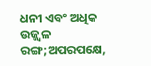ଧନୀ ଏବଂ ଅଧିକ ଉଜ୍ଜ୍ୱଳ ରଙ୍ଗ;ଅପରପକ୍ଷେ,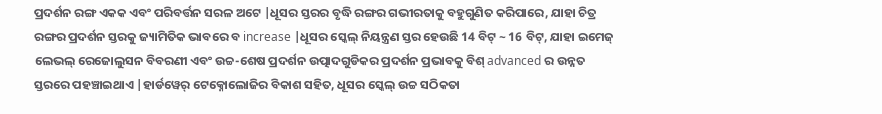ପ୍ରଦର୍ଶନ ରଙ୍ଗ ଏକକ ଏବଂ ପରିବର୍ତ୍ତନ ସରଳ ଅଟେ |ଧୂସର ସ୍ତରର ବୃଦ୍ଧି ରଙ୍ଗର ଗଭୀରତାକୁ ବହୁଗୁଣିତ କରିପାରେ, ଯାହା ଚିତ୍ର ରଙ୍ଗର ପ୍ରଦର୍ଶନ ସ୍ତରକୁ ଜ୍ୟାମିତିକ ଭାବରେ ବ increase |ଧୂସର ସ୍କେଲ୍ ନିୟନ୍ତ୍ରଣ ସ୍ତର ହେଉଛି 14 ବିଟ୍ ~ 16 ବିଟ୍, ଯାହା ଇମେଜ୍ ଲେଭଲ୍ ରେଜୋଲୁସନ ବିବରଣୀ ଏବଂ ଉଚ୍ଚ-ଶେଷ ପ୍ରଦର୍ଶନ ଉତ୍ପାଦଗୁଡିକର ପ୍ରଦର୍ଶନ ପ୍ରଭାବକୁ ବିଶ୍ advanced ର ଉନ୍ନତ ସ୍ତରରେ ପହଞ୍ଚାଇଥାଏ |ହାର୍ଡୱେର୍ ଟେକ୍ନୋଲୋଜିର ବିକାଶ ସହିତ, ଧୂସର ସ୍କେଲ୍ ଉଚ୍ଚ ସଠିକତା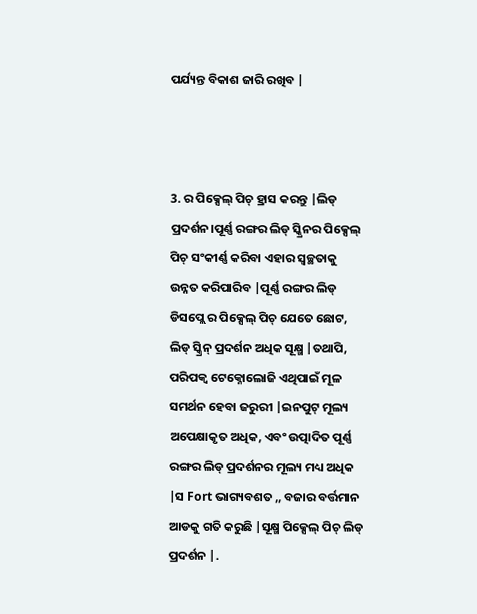ପର୍ଯ୍ୟନ୍ତ ବିକାଶ ଜାରି ରଖିବ |



3. ର ପିକ୍ସେଲ୍ ପିଚ୍ ହ୍ରାସ କରନ୍ତୁ |ଲିଡ୍ ପ୍ରଦର୍ଶନ।ପୂର୍ଣ୍ଣ ରଙ୍ଗର ଲିଡ୍ ସ୍କ୍ରିନର ପିକ୍ସେଲ୍ ପିଚ୍ ସଂକୀର୍ଣ୍ଣ କରିବା ଏହାର ସ୍ୱଚ୍ଛତାକୁ ଉନ୍ନତ କରିପାରିବ |ପୂର୍ଣ୍ଣ ରଙ୍ଗର ଲିଡ୍ ଡିସପ୍ଲେ ର ପିକ୍ସେଲ୍ ପିଚ୍ ଯେତେ ଛୋଟ, ଲିଡ୍ ସ୍କ୍ରିନ୍ ପ୍ରଦର୍ଶନ ଅଧିକ ସୂକ୍ଷ୍ମ |ତଥାପି, ପରିପକ୍ୱ ଟେକ୍ନୋଲୋଜି ଏଥିପାଇଁ ମୂଳ ସମର୍ଥନ ହେବା ଜରୁରୀ |ଇନପୁଟ୍ ମୂଲ୍ୟ ଅପେକ୍ଷାକୃତ ଅଧିକ, ଏବଂ ଉତ୍ପାଦିତ ପୂର୍ଣ୍ଣ ରଙ୍ଗର ଲିଡ୍ ପ୍ରଦର୍ଶନର ମୂଲ୍ୟ ମଧ୍ୟ ଅଧିକ |ସ Fort ଭାଗ୍ୟବଶତ ,, ବଜାର ବର୍ତ୍ତମାନ ଆଡକୁ ଗତି କରୁଛି |ସୂକ୍ଷ୍ମ ପିକ୍ସେଲ୍ ପିଚ୍ ଲିଡ୍ ପ୍ରଦର୍ଶନ |.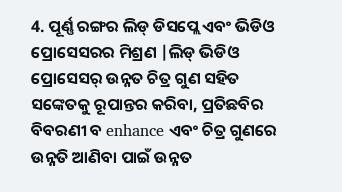4. ପୂର୍ଣ୍ଣ ରଙ୍ଗର ଲିଡ୍ ଡିସପ୍ଲେ ଏବଂ ଭିଡିଓ ପ୍ରୋସେସରର ମିଶ୍ରଣ |ଲିଡ୍ ଭିଡିଓ ପ୍ରୋସେସର୍ ଉନ୍ନତ ଚିତ୍ର ଗୁଣ ସହିତ ସଙ୍କେତକୁ ରୂପାନ୍ତର କରିବା, ପ୍ରତିଛବିର ବିବରଣୀ ବ enhance ଏବଂ ଚିତ୍ର ଗୁଣରେ ଉନ୍ନତି ଆଣିବା ପାଇଁ ଉନ୍ନତ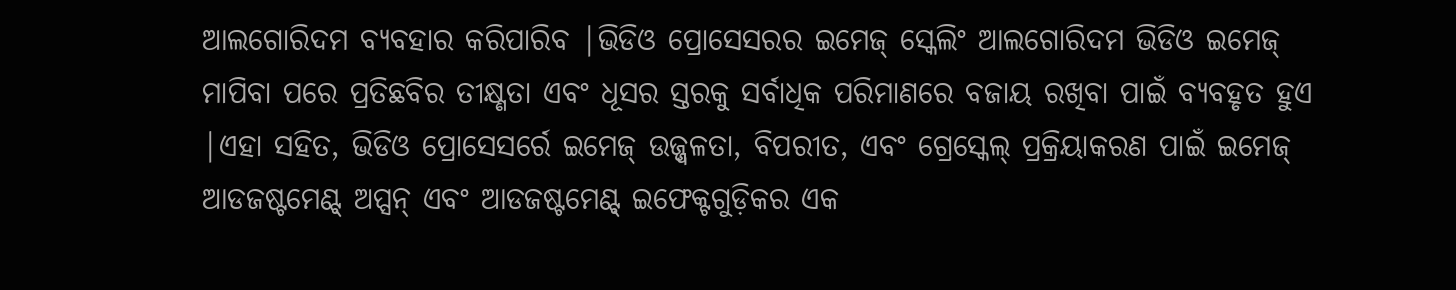ଆଲଗୋରିଦମ ବ୍ୟବହାର କରିପାରିବ |ଭିଡିଓ ପ୍ରୋସେସରର ଇମେଜ୍ ସ୍କେଲିଂ ଆଲଗୋରିଦମ ଭିଡିଓ ଇମେଜ୍ ମାପିବା ପରେ ପ୍ରତିଛବିର ତୀକ୍ଷ୍ଣତା ଏବଂ ଧୂସର ସ୍ତରକୁ ସର୍ବାଧିକ ପରିମାଣରେ ବଜାୟ ରଖିବା ପାଇଁ ବ୍ୟବହୃତ ହୁଏ |ଏହା ସହିତ, ଭିଡିଓ ପ୍ରୋସେସର୍ରେ ଇମେଜ୍ ଉଜ୍ଜ୍ୱଳତା, ବିପରୀତ, ଏବଂ ଗ୍ରେସ୍କେଲ୍ ପ୍ରକ୍ରିୟାକରଣ ପାଇଁ ଇମେଜ୍ ଆଡଜଷ୍ଟମେଣ୍ଟ୍ ଅପ୍ସନ୍ ଏବଂ ଆଡଜଷ୍ଟମେଣ୍ଟ୍ ଇଫେକ୍ଟଗୁଡ଼ିକର ଏକ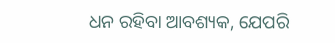ଧନ ରହିବା ଆବଶ୍ୟକ, ଯେପରି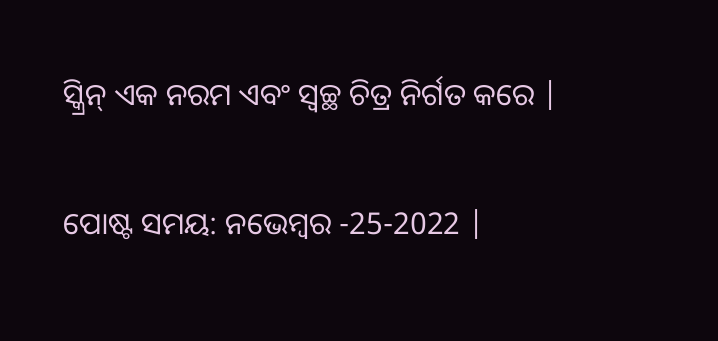ସ୍କ୍ରିନ୍ ଏକ ନରମ ଏବଂ ସ୍ୱଚ୍ଛ ଚିତ୍ର ନିର୍ଗତ କରେ |


ପୋଷ୍ଟ ସମୟ: ନଭେମ୍ବର -25-2022 |